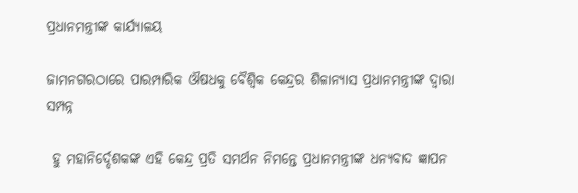ପ୍ରଧାନମନ୍ତ୍ରୀଙ୍କ କାର୍ଯ୍ୟାଳୟ

ଜାମନଗରଠାରେ ପାରମ୍ପାରିକ ଔଷଧକୁ ବୈଶ୍ୱିକ କେନ୍ଦ୍ରର ଶିଳାନ୍ୟାସ ପ୍ରଧାନମନ୍ତ୍ରୀଙ୍କ ଦ୍ୱାରା ସମ୍ପନ୍ନ

 ହୁ ମହାନିର୍ଦ୍ଦେଶକଙ୍କ ଏହି କେନ୍ଦ୍ର ପ୍ରତି ସମର୍ଥନ ନିମନ୍ତେ ପ୍ରଧାନମନ୍ତ୍ରୀଙ୍କ ଧନ୍ୟବାଦ ଜ୍ଞାପନ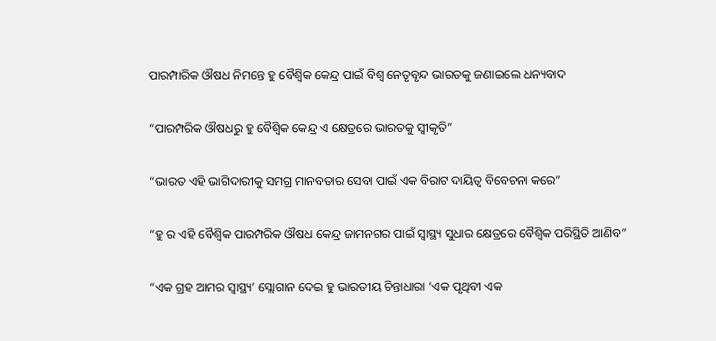ପାରମ୍ପାରିକ ଔଷଧ ନିମନ୍ତେ ହୁ ବୈଶ୍ୱିକ କେନ୍ଦ୍ର ପାଇଁ ବିଶ୍ୱ ନେତୃବୃନ୍ଦ ଭାରତକୁ ଜଣାଇଲେ ଧନ୍ୟବାଦ

“ପାରମ୍ପରିକ ଔଷଧରୁ ହୁ ବୈଶ୍ୱିକ କେନ୍ଦ୍ର ଏ କ୍ଷେତ୍ରରେ ଭାରତକୁ ସ୍ୱୀକୃତି”

“ଭାରତ ଏହି ଭାଗିଦାରୀକୁ ସମଗ୍ର ମାନବତାର ସେବା ପାଇଁ ଏକ ବିରାଟ ଦାୟିତ୍ୱ ବିବେଚନା କରେ”

“ହୁ ର ଏହି ବୈଶ୍ୱିକ ପାରମ୍ପରିକ ଔଷଧ କେନ୍ଦ୍ର ଜାମନଗର ପାଇଁ ସ୍ୱାସ୍ଥ୍ୟ ସୁଧାର କ୍ଷେତ୍ରରେ ବୈଶ୍ୱିକ ପରିସ୍ଥିତି ଆଣିବ”

“ଏକ ଗ୍ରହ ଆମର ସ୍ୱାସ୍ଥ୍ୟ’ ସ୍ଲୋଗାନ ଦେଇ ହୁ ଭାରତୀୟ ଚିନ୍ତାଧାରା ‘ଏକ ପୃଥିବୀ ଏକ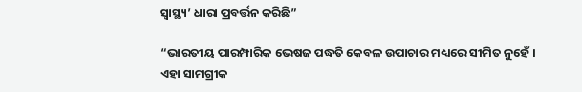ସ୍ୱାସ୍ଥ୍ୟ’ ଧାରା ପ୍ରବର୍ତ୍ତନ କରିଛି”

“ଭାରତୀୟ ପାରମ୍ପାରିକ ଭେଷଜ ପଦ୍ଧତି କେବଳ ଉପାଚାର ମଧ୍ୟରେ ସୀମିତ ନୁହେଁ । ଏହା ସାମଗ୍ରୀକ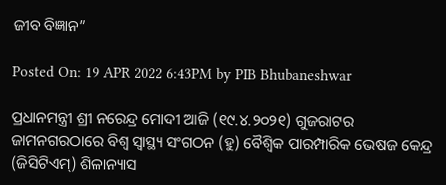ଜୀବ ବିଜ୍ଞାନ”

Posted On: 19 APR 2022 6:43PM by PIB Bhubaneshwar

ପ୍ରଧାନମନ୍ତ୍ରୀ ଶ୍ରୀ ନରେନ୍ଦ୍ର ମୋଦୀ ଆଜି (୧୯.୪.୨୦୨୧) ଗୁଜରାଟର ଜାମନଗରଠାରେ ବିଶ୍ୱ ସ୍ୱାସ୍ଥ୍ୟ ସଂଗଠନ (ହୁ) ବୈଶ୍ୱିକ ପାରମ୍ପାରିକ ଭେଷଜ କେନ୍ଦ୍ର (ଜିସିଟିଏମ୍‌) ଶିଳାନ୍ୟାସ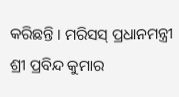କରିଛନ୍ତି । ମରିସସ୍ ପ୍ରଧାନମନ୍ତ୍ରୀ ଶ୍ରୀ ପ୍ରବିନ୍ଦ କୁମାର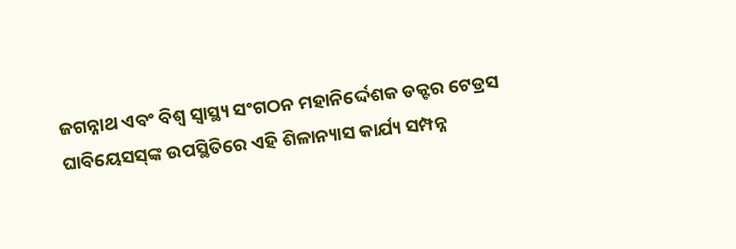ଜଗନ୍ନାଥ ଏବଂ ବିଶ୍ୱ ସ୍ୱାସ୍ଥ୍ୟ ସଂଗଠନ ମହାନିର୍ଦ୍ଦେଶକ ଡକ୍ଟର ଟେଡ୍ରସ ଘାବିୟେସସ୍‌ଙ୍କ ଉପସ୍ଥିତିରେ ଏହି ଶିଳାନ୍ୟାସ କାର୍ଯ୍ୟ ସମ୍ପନ୍ନ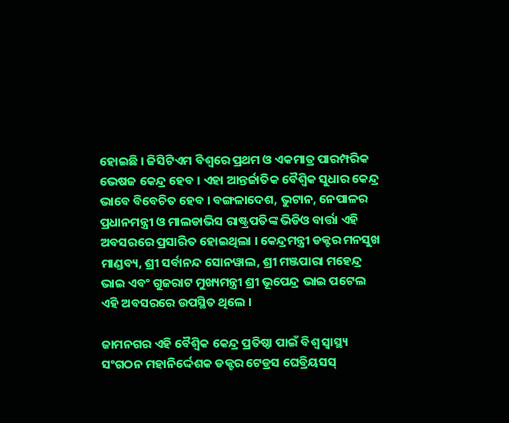ହୋଇଛି । ଜିସିଟିଏମ ବିଶ୍ୱରେ ପ୍ରଥମ ଓ ଏକମାତ୍ର ପାରମ୍ପରିକ ଭେଷଜ କେନ୍ଦ୍ର ହେବ । ଏହା ଆନ୍ତର୍ଜାତିକ ବୈଶ୍ୱିକ ସୁଧାର କେନ୍ଦ୍ର ଭାବେ ବିବେଚିତ ହେବ । ବଙ୍ଗଳାଦେଶ, ଭୁଟାନ, ନେପାଳର ପ୍ରଧାନମନ୍ତ୍ରୀ ଓ ମାଲଡାଭିସ ରାଷ୍ଟ୍ରପତିଙ୍କ ଭିଡିଓ ବାର୍ତ୍ତା ଏହି ଅବସରରେ ପ୍ରସାରିତ ହୋଇଥିଲା । କେନ୍ଦ୍ରମନ୍ତ୍ରୀ ଡକ୍ଟର ମନସୁଖ ମାଣ୍ଡବ୍ୟ, ଶ୍ରୀ ସର୍ବାନନ୍ଦ ସୋନୱାଲ, ଶ୍ରୀ ମଞ୍ଜପାରା ମହେନ୍ଦ୍ର ଭାଇ ଏବଂ ଗୁଜରାଟ ମୁଖ୍ୟମନ୍ତ୍ରୀ ଶ୍ରୀ ଭୂପେନ୍ଦ୍ର ଭାଇ ପଟେଲ ଏହି ଅବସରରେ ଉପସ୍ଥିତ ଥିଲେ ।

ଜାମନଗର ଏହି ବୈଶ୍ୱିକ କେନ୍ଦ୍ର ପ୍ରତିଷ୍ଠା ପାଇଁ ବିଶ୍ୱ ସ୍ୱାସ୍ଥ୍ୟ ସଂଗଠନ ମହାନିର୍ଦ୍ଦେଶକ ଡକ୍ଟର ଟେଡ୍ରସ ଘେବ୍ରିୟସସ୍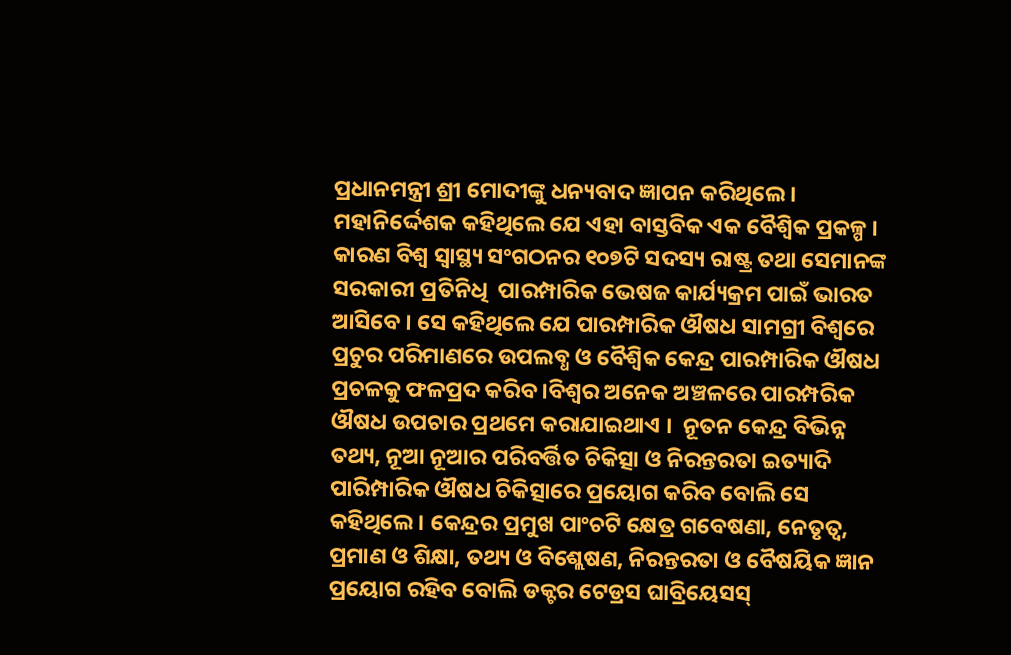ପ୍ରଧାନମନ୍ତ୍ରୀ ଶ୍ରୀ ମୋଦୀଙ୍କୁ ଧନ୍ୟବାଦ ଜ୍ଞାପନ କରିଥିଲେ । ମହାନିର୍ଦ୍ଦେଶକ କହିଥିଲେ ଯେ ଏହା ବାସ୍ତବିକ ଏକ ବୈଶ୍ୱିକ ପ୍ରକଳ୍ପ । କାରଣ ବିଶ୍ୱ ସ୍ୱାସ୍ଥ୍ୟ ସଂଗଠନର ୧୦୭ଟି ସଦସ୍ୟ ରାଷ୍ଟ୍ର ତଥା ସେମାନଙ୍କ ସରକାରୀ ପ୍ରତିନିଧି  ପାରମ୍ପାରିକ ଭେଷଜ କାର୍ଯ୍ୟକ୍ରମ ପାଇଁ ଭାରତ ଆସିବେ । ସେ କହିଥିଲେ ଯେ ପାରମ୍ପାରିକ ଔଷଧ ସାମଗ୍ରୀ ବିଶ୍ୱରେ ପ୍ରଚୁର ପରିମାଣରେ ଉପଲବ୍ଧ ଓ ବୈଶ୍ୱିକ କେନ୍ଦ୍ର ପାରମ୍ପାରିକ ଔଷଧ ପ୍ରଚଳକୁ ଫଳପ୍ରଦ କରିବ ।ବିଶ୍ୱର ଅନେକ ଅଞ୍ଚଳରେ ପାରମ୍ପରିକ ଔଷଧ ଉପଚାର ପ୍ରଥମେ କରାଯାଇଥାଏ ।  ନୂତନ କେନ୍ଦ୍ର ବିଭିନ୍ନ ତଥ୍ୟ, ନୂଆ ନୂଆର ପରିବର୍ତ୍ତିତ ଚିକିତ୍ସା ଓ ନିରନ୍ତରତା ଇତ୍ୟାଦି ପାରିମ୍ପାରିକ ଔଷଧ ଚିକିତ୍ସାରେ ପ୍ରୟୋଗ କରିବ ବୋଲି ସେ କହିଥିଲେ । କେନ୍ଦ୍ରର ପ୍ରମୁଖ ପାଂଚଟି କ୍ଷେତ୍ର ଗବେଷଣା, ନେତୃତ୍ୱ, ପ୍ରମାଣ ଓ ଶିକ୍ଷା, ତଥ୍ୟ ଓ ବିଶ୍ଲେଷଣ, ନିରନ୍ତରତା ଓ ବୈଷୟିକ ଜ୍ଞାନ ପ୍ରୟୋଗ ରହିବ ବୋଲି ଡକ୍ଟର ଟେଡ୍ରସ ଘାବ୍ରିୟେସସ୍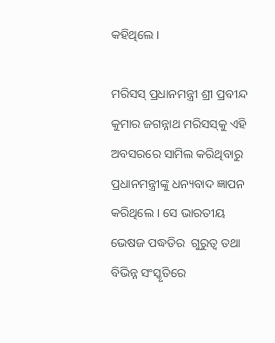କହିଥିଲେ ।

ମରିସସ୍ ପ୍ରଧାନମନ୍ତ୍ରୀ ଶ୍ରୀ ପ୍ରବୀନ୍ଦ କୁମାର ଜଗନ୍ନାଥ ମରିସସ୍‌କୁ ଏହି ଅବସରରେ ସାମିଲ କରିଥିବାରୁ ପ୍ରଧାନମନ୍ତ୍ରୀଙ୍କୁ ଧନ୍ୟବାଦ ଜ୍ଞାପନ କରିଥିଲେ । ସେ ଭାରତୀୟ ଭେଷଜ ପଦ୍ଧତିର  ଗୁରୁତ୍ୱ ତଥା ବିଭିନ୍ନ ସଂସ୍କୃତିରେ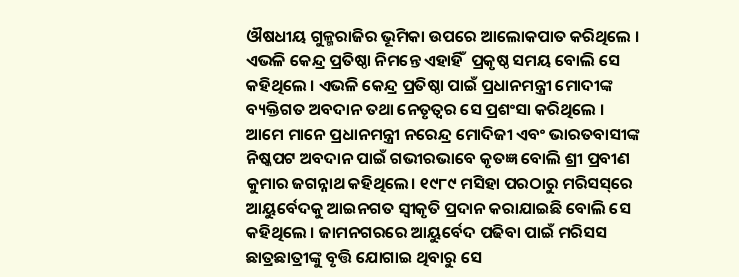ଔଷଧୀୟ ଗୁଳ୍ମରାଜିର ଭୂମିକା ଉପରେ ଆଲୋକପାତ କରିଥିଲେ । ଏଭଳି କେନ୍ଦ୍ର ପ୍ରତିଷ୍ଠା ନିମନ୍ତେ ଏହାହିଁ  ପ୍ରକୃଷ୍ଠ ସମୟ ବୋଲି ସେ କହିଥିଲେ । ଏଭଳି କେନ୍ଦ୍ର ପ୍ରତିଷ୍ଠା ପାଇଁ ପ୍ରଧାନମନ୍ତ୍ରୀ ମୋଦୀଙ୍କ ବ୍ୟକ୍ତିଗତ ଅବଦାନ ତଥା ନେତୃତ୍ୱର ସେ ପ୍ରଶଂସା କରିଥିଲେ । ଆମେ ମାନେ ପ୍ରଧାନମନ୍ତ୍ରୀ ନରେନ୍ଦ୍ର ମୋଦିଜୀ ଏବଂ ଭାରତବାସୀଙ୍କ ନିଷ୍କପଟ ଅବଦାନ ପାଇଁ ଗଭୀରଭାବେ କୃତଜ୍ଞ ବୋଲି ଶ୍ରୀ ପ୍ରବୀଣ କୁମାର ଜଗନ୍ନାଥ କହିଥିଲେ। ୧୯୮୯ ମସିହା ପରଠାରୁ ମରିସସ୍‌ରେ ଆୟୁର୍ବେଦକୁ ଆଇନଗତ ସ୍ୱୀକୃତି ପ୍ରଦାନ କରାଯାଇଛି ବୋଲି ସେ କହିଥିଲେ । ଜାମନଗରରେ ଆୟୁର୍ବେଦ ପଢିବା ପାଇଁ ମରିସସ ଛାତ୍ରଛାତ୍ରୀଙ୍କୁ ବୃତ୍ତି ଯୋଗାଇ ଥିବାରୁ ସେ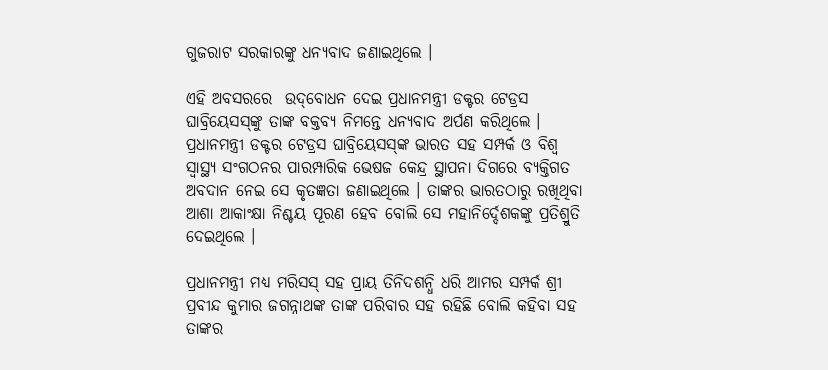ଗୁଜରାଟ ସରକାରଙ୍କୁ ଧନ୍ୟବାଦ ଜଣାଇଥିଲେ ।

ଏହି ଅବସରରେ  ଉଦ୍‌ବୋଧନ ଦେଇ ପ୍ରଧାନମନ୍ତ୍ରୀ ଡକ୍ଟର ଟେଡ୍ରସ ଘାବ୍ରିୟେସସ୍‌ଙ୍କୁ ତାଙ୍କ ବକ୍ତବ୍ୟ ନିମନ୍ତେ ଧନ୍ୟବାଦ ଅର୍ପଣ କରିଥିଲେ ।  ପ୍ରଧାନମନ୍ତ୍ରୀ ଡକ୍ଟର ଟେଡ୍ରସ ଘାବ୍ରିୟେସସ୍‌ଙ୍କ ଭାରତ ସହ ସମ୍ପର୍କ ଓ ବିଶ୍ୱ ସ୍ୱାସ୍ଥ୍ୟ ସଂଗଠନର ପାରମ୍ପାରିକ ଭେଷଜ କେନ୍ଦ୍ର ସ୍ଥାପନା ଦିଗରେ ବ୍ୟକ୍ତିଗତ ଅବଦାନ ନେଇ ସେ କୃତଜ୍ଞତା ଜଣାଇଥିଲେ । ତାଙ୍କର ଭାରତଠାରୁ ରଖିଥିବା ଆଶା ଆକାଂକ୍ଷା ନିଶ୍ଚୟ ପୂରଣ ହେବ ବୋଲି ସେ ମହାନିର୍ଦ୍ଦେଶକଙ୍କୁ ପ୍ରତିଶ୍ରୁତି ଦେଇଥିଲେ ।

ପ୍ରଧାନମନ୍ତ୍ରୀ ମଧ୍ୟ ମରିସସ୍ ସହ ପ୍ରାୟ ତିନିଦଶନ୍ଧି ଧରି ଆମର ସମ୍ପର୍କ ଶ୍ରୀ ପ୍ରବୀନ୍ଦ କୁମାର ଜଗନ୍ନାଥଙ୍କ ତାଙ୍କ ପରିବାର ସହ ରହିଛି ବୋଲି କହିବା ସହ ତାଙ୍କର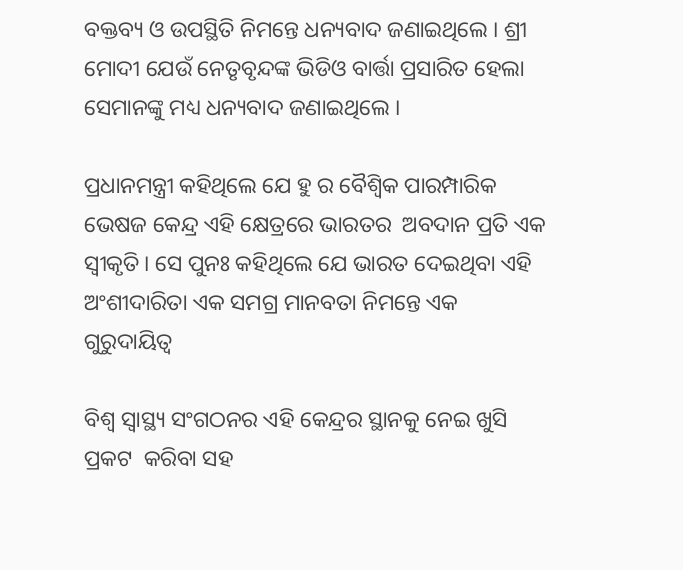ବକ୍ତବ୍ୟ ଓ ଉପସ୍ଥିତି ନିମନ୍ତେ ଧନ୍ୟବାଦ ଜଣାଇଥିଲେ । ଶ୍ରୀ ମୋଦୀ ଯେଉଁ ନେତୃବୃନ୍ଦଙ୍କ ଭିଡିଓ ବାର୍ତ୍ତା ପ୍ରସାରିତ ହେଲା ସେମାନଙ୍କୁ ମଧ୍ୟ ଧନ୍ୟବାଦ ଜଣାଇଥିଲେ ।

ପ୍ରଧାନମନ୍ତ୍ରୀ କହିଥିଲେ ଯେ ହୁ ର ବୈଶ୍ୱିକ ପାରମ୍ପାରିକ ଭେଷଜ କେନ୍ଦ୍ର ଏହି କ୍ଷେତ୍ରରେ ଭାରତର  ଅବଦାନ ପ୍ରତି ଏକ ସ୍ୱୀକୃତି। ସେ ପୁନଃ କହିଥିଲେ ଯେ ଭାରତ ଦେଇଥିବା ଏହି ଅଂଶୀଦାରିତା ଏକ ସମଗ୍ର ମାନବତା ନିମନ୍ତେ ଏକ ଗୁରୁଦାୟିତ୍ୱ

ବିଶ୍ୱ ସ୍ୱାସ୍ଥ୍ୟ ସଂଗଠନର ଏହି କେନ୍ଦ୍ରର ସ୍ଥାନକୁ ନେଇ ଖୁସି ପ୍ରକଟ  କରିବା ସହ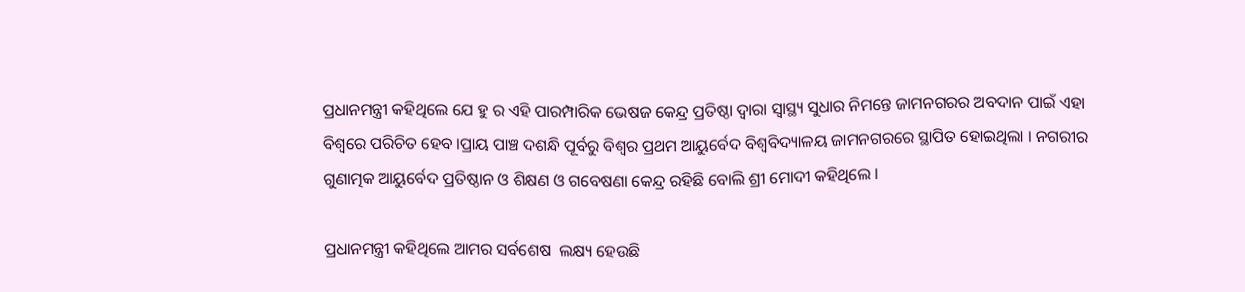ପ୍ରଧାନମନ୍ତ୍ରୀ କହିଥିଲେ ଯେ ହୁ ର ଏହି ପାରମ୍ପାରିକ ଭେଷଜ କେନ୍ଦ୍ର ପ୍ରତିଷ୍ଠା ଦ୍ୱାରା ସ୍ୱାସ୍ଥ୍ୟ ସୁଧାର ନିମନ୍ତେ ଜାମନଗରର ଅବଦାନ ପାଇଁ ଏହା ବିଶ୍ୱରେ ପରିଚିତ ହେବ ।ପ୍ରାୟ ପାଞ୍ଚ ଦଶନ୍ଧି ପୂର୍ବରୁ ବିଶ୍ୱର ପ୍ରଥମ ଆୟୁର୍ବେଦ ବିଶ୍ୱବିଦ୍ୟାଳୟ ଜାମନଗରରେ ସ୍ଥାପିତ ହୋଇଥିଲା । ନଗରୀର ଗୁଣାତ୍ମକ ଆୟୁର୍ବେଦ ପ୍ରତିଷ୍ଠାନ ଓ ଶିକ୍ଷଣ ଓ ଗବେଷଣା କେନ୍ଦ୍ର ରହିଛି ବୋଲି ଶ୍ରୀ ମୋଦୀ କହିଥିଲେ ।

ପ୍ରଧାନମନ୍ତ୍ରୀ କହିଥିଲେ ଆମର ସର୍ବଶେଷ  ଲକ୍ଷ୍ୟ ହେଉଛି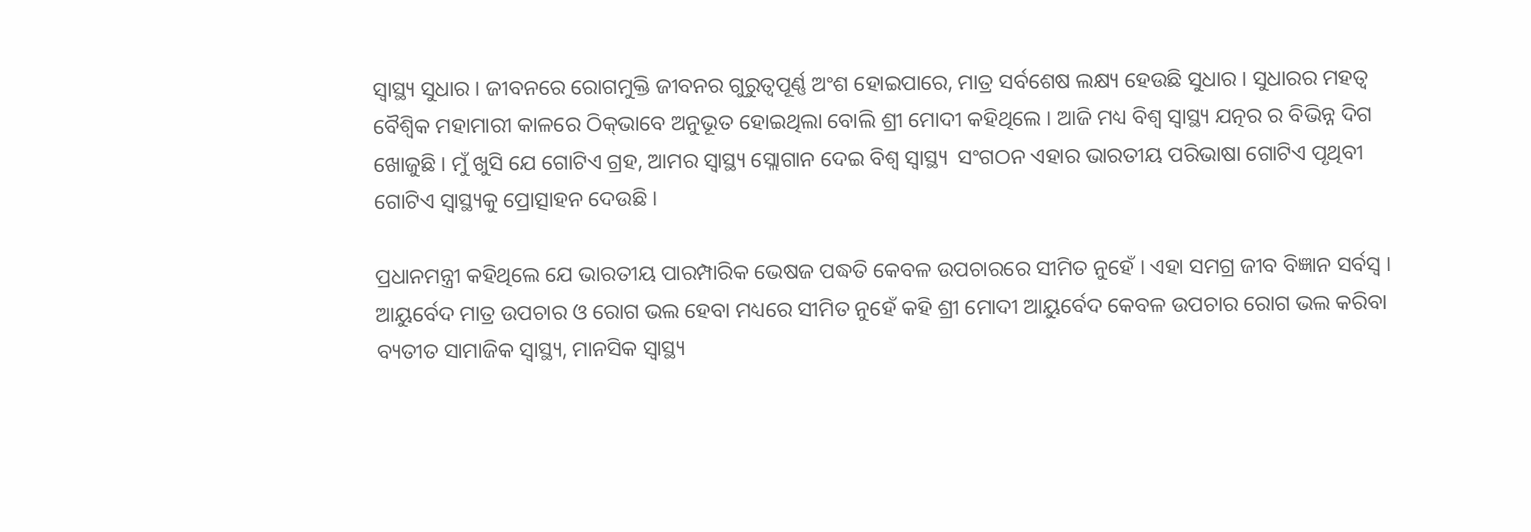ସ୍ୱାସ୍ଥ୍ୟ ସୁଧାର । ଜୀବନରେ ରୋଗମୁକ୍ତି ଜୀବନର ଗୁରୁତ୍ୱପୂର୍ଣ୍ଣ ଅଂଶ ହୋଇପାରେ, ମାତ୍ର ସର୍ବଶେଷ ଲକ୍ଷ୍ୟ ହେଉଛି ସୁଧାର । ସୁଧାରର ମହତ୍ୱ ବୈଶ୍ୱିକ ମହାମାରୀ କାଳରେ ଠିକ୍‌ଭାବେ ଅନୁଭୂତ ହୋଇଥିଲା ବୋଲି ଶ୍ରୀ ମୋଦୀ କହିଥିଲେ । ଆଜି ମଧ୍ୟ ବିଶ୍ୱ ସ୍ୱାସ୍ଥ୍ୟ ଯତ୍ନର ର ବିଭିନ୍ନ ଦିଗ ଖୋଜୁଛି । ମୁଁ ଖୁସି ଯେ ଗୋଟିଏ ଗ୍ରହ, ଆମର ସ୍ୱାସ୍ଥ୍ୟ ସ୍ଲୋଗାନ ଦେଇ ବିଶ୍ୱ ସ୍ୱାସ୍ଥ୍ୟ  ସଂଗଠନ ଏହାର ଭାରତୀୟ ପରିଭାଷା ଗୋଟିଏ ପୃଥିବୀ ଗୋଟିଏ ସ୍ୱାସ୍ଥ୍ୟକୁ ପ୍ରୋତ୍ସାହନ ଦେଉଛି ।

ପ୍ରଧାନମନ୍ତ୍ରୀ କହିଥିଲେ ଯେ ଭାରତୀୟ ପାରମ୍ପାରିକ ଭେଷଜ ପଦ୍ଧତି କେବଳ ଉପଚାରରେ ସୀମିତ ନୁହେଁ । ଏହା ସମଗ୍ର ଜୀବ ବିଜ୍ଞାନ ସର୍ବସ୍ୱ । ଆୟୁର୍ବେଦ ମାତ୍ର ଉପଚାର ଓ ରୋଗ ଭଲ ହେବା ମଧ୍ୟରେ ସୀମିତ ନୁହେଁ କହି ଶ୍ରୀ ମୋଦୀ ଆୟୁର୍ବେଦ କେବଳ ଉପଚାର ରୋଗ ଭଲ କରିବା ବ୍ୟତୀତ ସାମାଜିକ ସ୍ୱାସ୍ଥ୍ୟ, ମାନସିକ ସ୍ୱାସ୍ଥ୍ୟ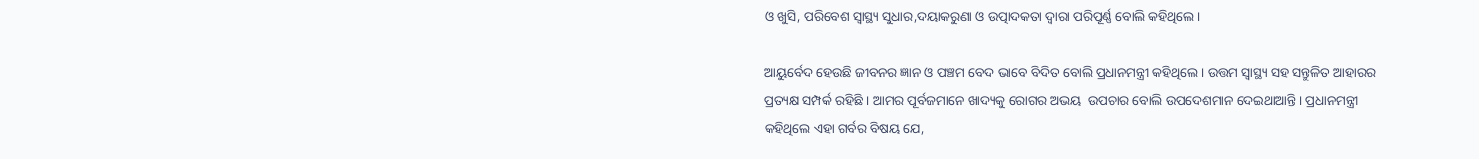ଓ ଖୁସି, ପରିବେଶ ସ୍ୱାସ୍ଥ୍ୟ ସୁଧାର,ଦୟାକରୁଣା ଓ ଉତ୍ପାଦକତା ଦ୍ୱାରା ପରିପୂର୍ଣ୍ଣ ବୋଲି କହିଥିଲେ ।

ଆୟୁର୍ବେଦ ହେଉଛି ଜୀବନର ଜ୍ଞାନ ଓ ପଞ୍ଚମ ବେଦ ଭାବେ ବିଦିତ ବୋଲି ପ୍ରଧାନମନ୍ତ୍ରୀ କହିଥିଲେ । ଉତ୍ତମ ସ୍ୱାସ୍ଥ୍ୟ ସହ ସନ୍ତୁଳିତ ଆହାରର ପ୍ରତ୍ୟକ୍ଷ ସମ୍ପର୍କ ରହିଛି । ଆମର ପୂର୍ବଜମାନେ ଖାଦ୍ୟକୁ ରୋଗର ଅଭୟ  ଉପଚାର ବୋଲି ଉପଦେଶମାନ ଦେଇଥାଆନ୍ତି । ପ୍ରଧାନମନ୍ତ୍ରୀ କହିଥିଲେ ଏହା ଗର୍ବର ବିଷୟ ଯେ,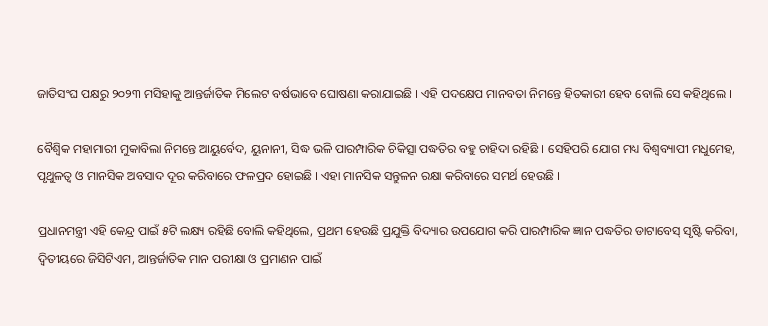ଜାତିସଂଘ ପକ୍ଷରୁ ୨୦୨୩ ମସିହାକୁ ଆନ୍ତର୍ଜାତିକ ମିଲେଟ ବର୍ଷଭାବେ ଘୋଷଣା କରାଯାଇଛି । ଏହି ପଦକ୍ଷେପ ମାନବତା ନିମନ୍ତେ ହିତକାରୀ ହେବ ବୋଲି ସେ କହିଥିଲେ ।

ବୈଶ୍ୱିକ ମହାମାରୀ ମୁକାବିଲା ନିମନ୍ତେ ଆୟୁର୍ବେଦ, ୟୁନାନୀ, ସିଦ୍ଧ ଭଳି ପାରମ୍ପାରିକ ଚିକିତ୍ସା ପଦ୍ଧତିର ବହୁ ଚାହିଦା ରହିଛି । ସେହିପରି ଯୋଗ ମଧ୍ୟ ବିଶ୍ୱବ୍ୟାପୀ ମଧୁମେହ, ପୃଥୁଳତ୍ୱ ଓ ମାନସିକ ଅବସାଦ ଦୂର କରିବାରେ ଫଳପ୍ରଦ ହୋଇଛି । ଏହା ମାନସିକ ସନ୍ତୁଳନ ରକ୍ଷା କରିବାରେ ସମର୍ଥ ହେଉଛି ।

ପ୍ରଧାନମନ୍ତ୍ରୀ ଏହି କେନ୍ଦ୍ର ପାଇଁ ୫ଟି ଲକ୍ଷ୍ୟ ରହିଛି ବୋଲି କହିଥିଲେ, ପ୍ରଥମ ହେଉଛି ପ୍ରଯୁକ୍ତି ବିଦ୍ୟାର ଉପଯୋଗ କରି ପାରମ୍ପାରିକ ଜ୍ଞାନ ପଦ୍ଧତିର ଡାଟାବେସ୍ ସୃଷ୍ଟି କରିବା, ଦ୍ୱିତୀୟରେ ଜିସିଟିଏମ, ଆନ୍ତର୍ଜାତିକ ମାନ ପରୀକ୍ଷା ଓ ପ୍ରମାଣନ ପାଇଁ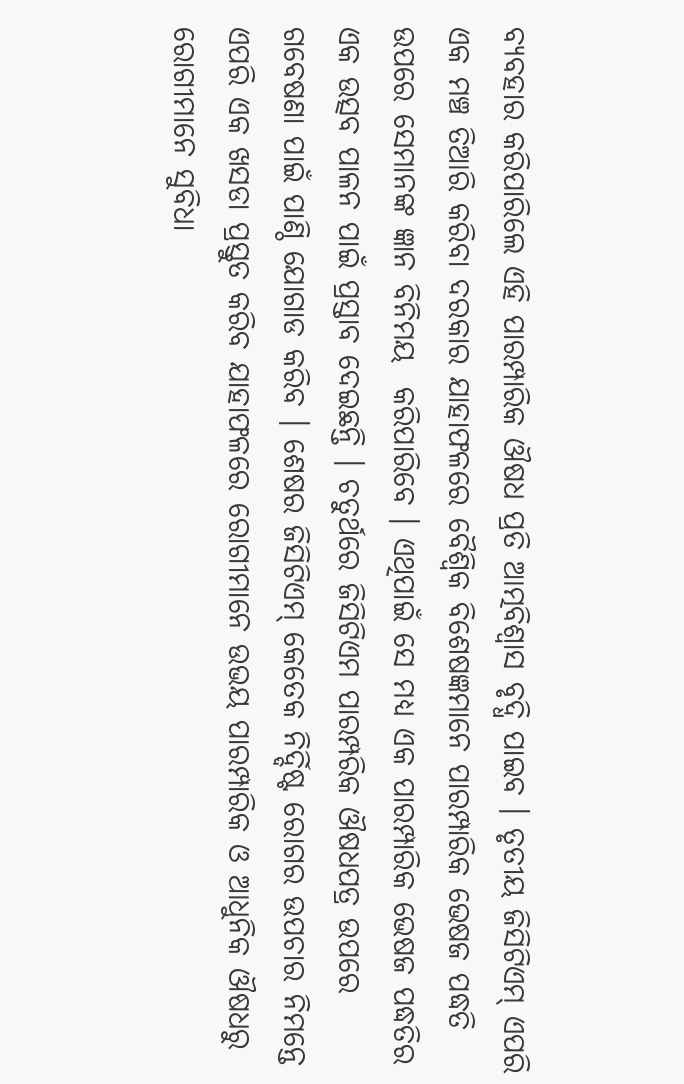ବ୍ୟବହାର କରିପାରିଲେ ଏହି ପାରମ୍ପାରିକ ଔଷଧ ପ୍ରତି ଆତ୍ମବିଶ୍ୱାସ ବୃଦ୍ଧି ପାଇବ । ତୃତୀୟ ଜିସିଟିଏମ୍ ଏପରି ଏକ ମଞ୍ଚ ତିଆରି କରିବା ଦରକାର ଯାହାଫଳରେ ବୈଶ୍ୱିକ ବିଶେଷଜ୍ଞମାନେ ପାରମ୍ପାରିକ ଭେଷଜ ପଦ୍ଧତି ଉପରେ ସେମାନଙ୍କ ଜ୍ଞାନ ବିନିମୟ  କରିପାରିବେ । ଏଥିପାଇଁ ସେ ମଧ୍ୟ ଏକ ପାରମ୍ପାରିକ ଭେଷଜ ପଦ୍ଧତିର ଏକ ଉତ୍ସବ ପାଳନ ପାଇଁ ପ୍ରସ୍ତାବ ଦେଇଛନ୍ତି । ଚତୁର୍ଥରେ ଜିସିଟିଏମ ପାରମ୍ପରିକ ଔଷଧପତ୍ର ଉପରେ ଗବେଷଣା ପାଇଁ ପାଣ୍ଠି ଯୋଗାଡ କରିବ । ଶେଷର ଜିସିଟିଏମ୍ କେତେକ ନିର୍ଦ୍ଦିଷ୍ଟ ରୋଗର ଉପଚାର ନିମନ୍ତେ ଏପରି ଏକ ଖସଡା ପ୍ରସ୍ତୁତ କରିବ ଯାହାଫଳରେ ରୋଗୀମାନେ ଉଭୟ ପାରମ୍ପାରିକ ଓ ଆଧୁନିକ ଔଷଧରୁ ରୋଗୀମାନେ ସୁବିଧା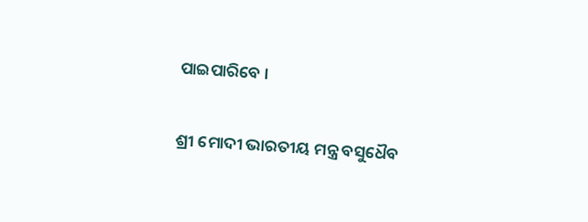ପାଇପାରିବେ ।

ଶ୍ରୀ ମୋଦୀ ଭାରତୀୟ ମନ୍ତ୍ର ବସୁଧୈବ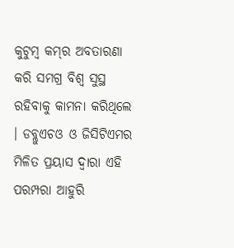କୁଟୁମ୍ବ କମ୍‌ର ଅବତାରଣା କରି ସମଗ୍ର ବିଶ୍ୱ ସୁସ୍ଥ ରହିବାକୁ କାମନା କରିଥିଲେ । ଡବ୍ଲୁଏଚଓ ଓ ଜିସିଟିଏମର ମିଳିତ ପ୍ରୟାସ ଦ୍ୱାରା ଏହି ପରମ୍ପରା ଆହୁରି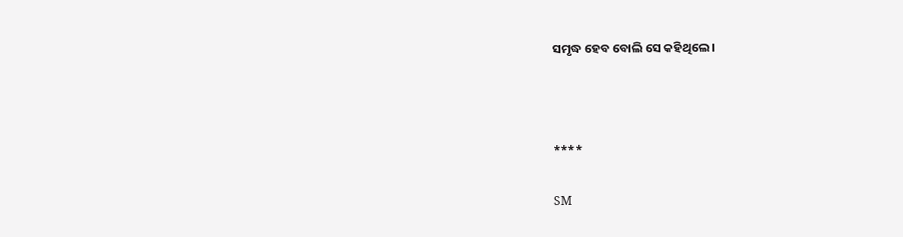ସମୃଦ୍ଧ ହେବ ବୋଲି ସେ କହିଥିଲେ ।



****

SM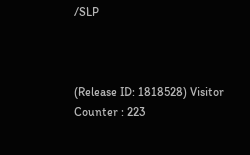/SLP



(Release ID: 1818528) Visitor Counter : 223